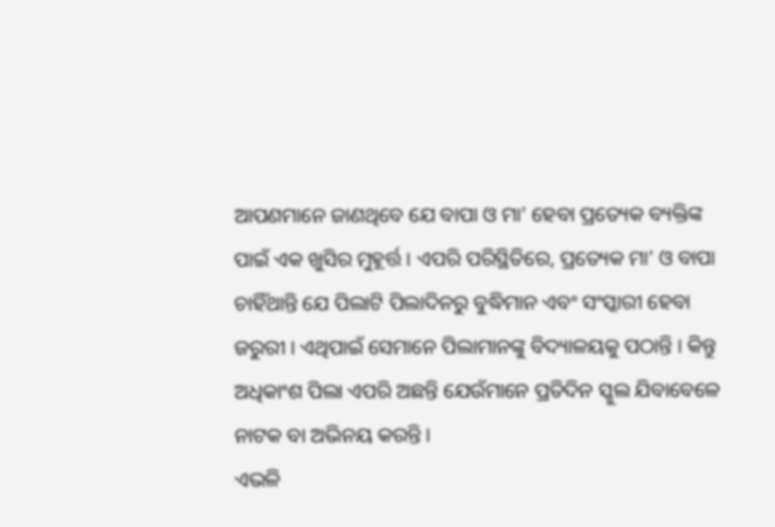ଆପଣମାନେ ଜାଣଥିବେ ଯେ ବାପା ଓ ମା’ ହେବା ପ୍ରତ୍ୟେକ ବ୍ୟକ୍ତିଙ୍କ ପାଇଁ ଏକ ଖୁସିର ମୁହୂର୍ତ୍ତ । ଏପରି ପରିସ୍ଥିତିରେ, ପ୍ରତ୍ୟେକ ମା’ ଓ ବାପା ଚାହିଁଥାନ୍ତି ଯେ ପିଲାଟି ପିଲାଦିନରୁ ବୁଦ୍ଧିମାନ ଏବଂ ସଂସ୍କାରୀ ହେବା ଜରୁରୀ । ଏଥିପାଇଁ ସେମାନେ ପିଲାମାନଙ୍କୁ ବିଦ୍ୟାଳୟକୁ ପଠାନ୍ତି । କିନ୍ତୁ ଅଧିକାଂଶ ପିଲା ଏପରି ଅଛନ୍ତି ଯେଉଁମାନେ ପ୍ରତିଦିନ ସ୍କୁଲ ଯିବାବେଳେ ନାଟକ ବା ଅଭିନୟ କରନ୍ତି ।
ଏଭଳି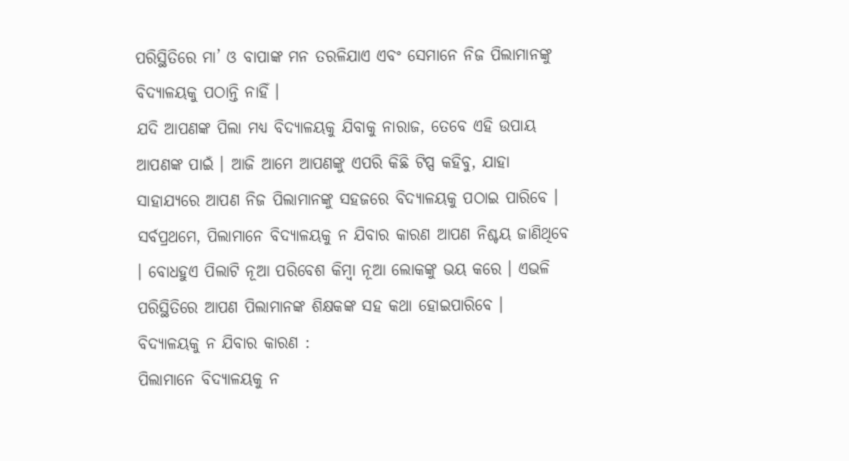ପରିସ୍ଥିତିରେ ମା’ ଓ ବାପାଙ୍କ ମନ ତରଳିଯାଏ ଏବଂ ସେମାନେ ନିଜ ପିଲାମାନଙ୍କୁ ବିଦ୍ୟାଳୟକୁ ପଠାନ୍ତି ନାହିଁ ।
ଯଦି ଆପଣଙ୍କ ପିଲା ମଧ୍ୟ ବିଦ୍ୟାଳୟକୁ ଯିବାକୁ ନାରାଜ, ତେବେ ଏହି ଉପାୟ ଆପଣଙ୍କ ପାଇଁ । ଆଜି ଆମେ ଆପଣଙ୍କୁ ଏପରି କିଛି ଟିପ୍ସ କହିବୁ, ଯାହା ସାହାଯ୍ୟରେ ଆପଣ ନିଜ ପିଲାମାନଙ୍କୁ ସହଜରେ ବିଦ୍ୟାଳୟକୁ ପଠାଇ ପାରିବେ । ସର୍ବପ୍ରଥମେ, ପିଲାମାନେ ବିଦ୍ୟାଳୟକୁ ନ ଯିବାର କାରଣ ଆପଣ ନିଶ୍ଚୟ ଜାଣିଥିବେ । ବୋଧହୁଏ ପିଲାଟି ନୂଆ ପରିବେଶ କିମ୍ବା ନୂଆ ଲୋକଙ୍କୁ ଭୟ କରେ । ଏଭଳି ପରିସ୍ଥିତିରେ ଆପଣ ପିଲାମାନଙ୍କ ଶିକ୍ଷକଙ୍କ ସହ କଥା ହୋଇପାରିବେ ।
ବିଦ୍ୟାଳୟକୁ ନ ଯିବାର କାରଣ :
ପିଲାମାନେ ବିଦ୍ୟାଳୟକୁ ନ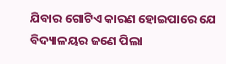ଯିବାର ଗୋଟିଏ କାରଣ ହୋଇପାରେ ଯେ ବିଦ୍ୟାଳୟର ଜଣେ ପିଲା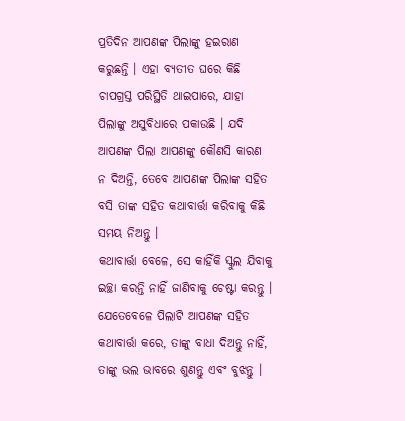ପ୍ରତିଦିନ ଆପଣଙ୍କ ପିଲାଙ୍କୁ ହଇରାଣ କରୁଛନ୍ତି । ଏହା ବ୍ୟତୀତ ଘରେ କିଛି ଚାପଗ୍ରସ୍ତ ପରିସ୍ଥିତି ଥାଇପାରେ, ଯାହା ପିଲାଙ୍କୁ ଅସୁବିଧାରେ ପକାଉଛି । ଯଦି ଆପଣଙ୍କ ପିଲା ଆପଣଙ୍କୁ କୌଣସି କାରଣ ନ ଦିଅନ୍ତି, ତେବେ ଆପଣଙ୍କ ପିଲାଙ୍କ ସହିତ ବସି ତାଙ୍କ ସହିତ କଥାବାର୍ତ୍ତା କରିବାକୁ କିଛି ସମୟ ନିଅନ୍ତୁ ।
କଥାବାର୍ତ୍ତା ବେଳେ, ସେ କାହିଁକି ସ୍କୁଲ ଯିବାକୁ ଇଚ୍ଛା କରନ୍ତି ନାହିଁ ଜାଣିବାକୁ ଚେଷ୍ଟା କରନ୍ତୁ । ଯେତେବେଳେ ପିଲାଟି ଆପଣଙ୍କ ସହିତ କଥାବାର୍ତ୍ତା କରେ, ତାଙ୍କୁ ବାଧା ଦିଅନ୍ତୁ ନାହିଁ, ତାଙ୍କୁ ଭଲ ଭାବରେ ଶୁଣନ୍ତୁ ଏବଂ ବୁଝନ୍ତୁ ।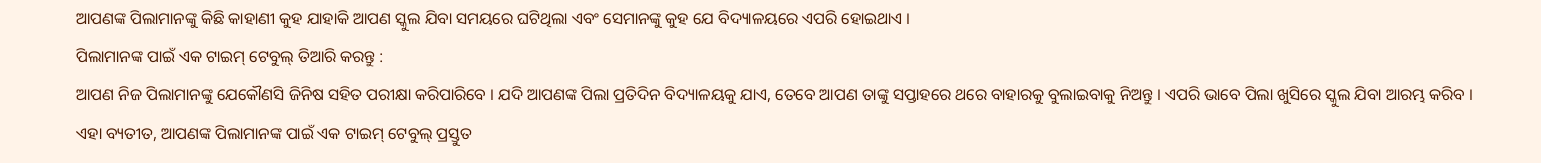ଆପଣଙ୍କ ପିଲାମାନଙ୍କୁ କିଛି କାହାଣୀ କୁହ ଯାହାକି ଆପଣ ସ୍କୁଲ ଯିବା ସମୟରେ ଘଟିଥିଲା ଏବଂ ସେମାନଙ୍କୁ କୁହ ଯେ ବିଦ୍ୟାଳୟରେ ଏପରି ହୋଇଥାଏ ।
ପିଲାମାନଙ୍କ ପାଇଁ ଏକ ଟାଇମ୍ ଟେବୁଲ୍ ତିଆରି କରନ୍ତୁ :
ଆପଣ ନିଜ ପିଲାମାନଙ୍କୁ ଯେକୌଣସି ଜିନିଷ ସହିତ ପରୀକ୍ଷା କରିପାରିବେ । ଯଦି ଆପଣଙ୍କ ପିଲା ପ୍ରତିଦିନ ବିଦ୍ୟାଳୟକୁ ଯାଏ, ତେବେ ଆପଣ ତାଙ୍କୁ ସପ୍ତାହରେ ଥରେ ବାହାରକୁ ବୁଲାଇବାକୁ ନିଅନ୍ତୁ । ଏପରି ଭାବେ ପିଲା ଖୁସିରେ ସ୍କୁଲ ଯିବା ଆରମ୍ଭ କରିବ । ଏହା ବ୍ୟତୀତ, ଆପଣଙ୍କ ପିଲାମାନଙ୍କ ପାଇଁ ଏକ ଟାଇମ୍ ଟେବୁଲ୍ ପ୍ରସ୍ତୁତ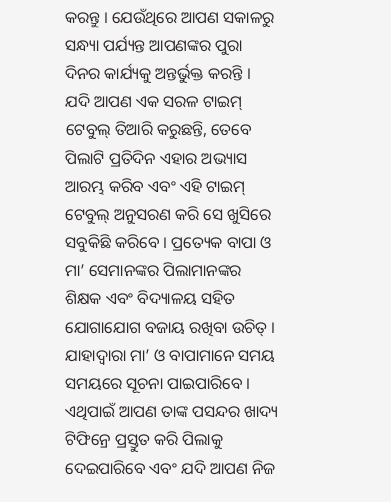କରନ୍ତୁ । ଯେଉଁଥିରେ ଆପଣ ସକାଳରୁ ସନ୍ଧ୍ୟା ପର୍ଯ୍ୟନ୍ତ ଆପଣଙ୍କର ପୁରା ଦିନର କାର୍ଯ୍ୟକୁ ଅନ୍ତର୍ଭୁକ୍ତ କରନ୍ତି ।
ଯଦି ଆପଣ ଏକ ସରଳ ଟାଇମ୍ ଟେବୁଲ୍ ତିଆରି କରୁଛନ୍ତି, ତେବେ ପିଲାଟି ପ୍ରତିଦିନ ଏହାର ଅଭ୍ୟାସ ଆରମ୍ଭ କରିବ ଏବଂ ଏହି ଟାଇମ୍ ଟେବୁଲ୍ ଅନୁସରଣ କରି ସେ ଖୁସିରେ ସବୁକିଛି କରିବେ । ପ୍ରତ୍ୟେକ ବାପା ଓ ମା’ ସେମାନଙ୍କର ପିଲାମାନଙ୍କର ଶିକ୍ଷକ ଏବଂ ବିଦ୍ୟାଳୟ ସହିତ ଯୋଗାଯୋଗ ବଜାୟ ରଖିବା ଉଚିତ୍ । ଯାହାଦ୍ୱାରା ମା’ ଓ ବାପାମାନେ ସମୟ ସମୟରେ ସୂଚନା ପାଇପାରିବେ ।
ଏଥିପାଇଁ ଆପଣ ତାଙ୍କ ପସନ୍ଦର ଖାଦ୍ୟ ଟିଫିନ୍ରେ ପ୍ରସ୍ତୁତ କରି ପିଲାକୁ ଦେଇପାରିବେ ଏବଂ ଯଦି ଆପଣ ନିଜ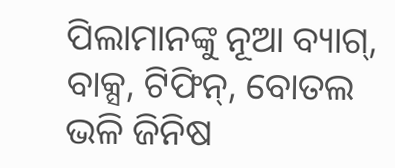ପିଲାମାନଙ୍କୁ ନୂଆ ବ୍ୟାଗ୍, ବାକ୍ସ, ଟିଫିନ୍, ବୋତଲ ଭଳି ଜିନିଷ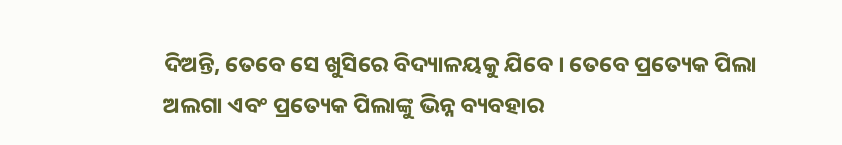ଦିଅନ୍ତି, ତେବେ ସେ ଖୁସିରେ ବିଦ୍ୟାଳୟକୁ ଯିବେ । ତେବେ ପ୍ରତ୍ୟେକ ପିଲା ଅଲଗା ଏବଂ ପ୍ରତ୍ୟେକ ପିଲାଙ୍କୁ ଭିନ୍ନ ବ୍ୟବହାର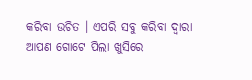କରିବା ଉଚିତ । ଏପରି ସବୁ କରିବା ଦ୍ୱାରା ଆପଣ ଗୋଟେ ପିଲା ଖୁସିରେ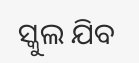ସ୍କୁଲ ଯିବ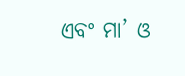ଏବଂ ମା’ ଓ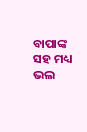ବାପାଙ୍କ ସହ ମଧ୍ୟ ଭଲ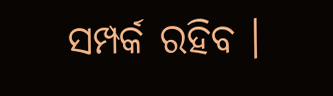ସମ୍ପର୍କ ରହିବ ।